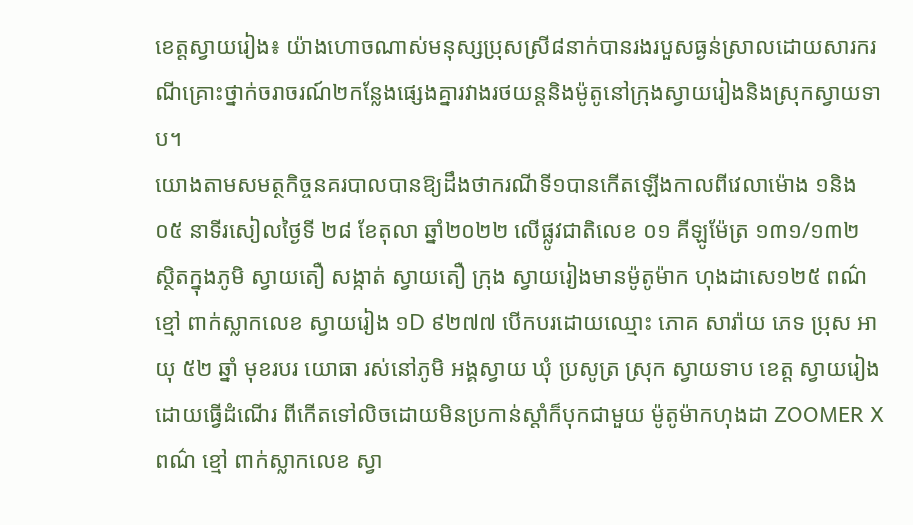ខេត្តស្វាយរៀង៖ យ៉ាងហោចណាស់មនុស្សប្រុសស្រី៨នាក់បានរងរបួសធ្ងន់ស្រាលដោយសារករណីគ្រោះថ្នាក់ចរាចរណ៍២កន្លែងផ្សេងគ្នារវាងរថយន្តនិងម៉ូតូនៅក្រុងស្វាយរៀងនិងស្រុកស្វាយទាប។
យោងតាមសមត្ថកិច្ចនគរបាលបានឱ្យដឹងថាករណីទី១បានកើតឡើងកាលពីវេលាម៉ោង ១និង០៥ នាទីរសៀលថ្ងៃទី ២៨ ខែតុលា ឆ្នាំ២០២២ លើផ្លូវជាតិលេខ ០១ គីឡូម៉ែត្រ ១៣១/១៣២ ស្ថិតក្នុងភូមិ ស្វាយតឿ សង្កាត់ ស្វាយតឿ ក្រុង ស្វាយរៀងមានម៉ូតូម៉ាក ហុងដាសេ១២៥ ពណ៌ ខ្មៅ ពាក់ស្លាកលេខ ស្វាយរៀង ១D ៩២៧៧ បើកបរដោយឈ្មោះ ភោគ សារ៉ាយ ភេទ ប្រុស អាយុ ៥២ ឆ្នាំ មុខរបរ យោធា រស់នៅភូមិ អង្គស្វាយ ឃុំ ប្រសូត្រ ស្រុក ស្វាយទាប ខេត្ត ស្វាយរៀងដោយធ្វើដំណើរ ពីកើតទៅលិចដោយមិនប្រកាន់ស្ដាំក៏បុកជាមួយ ម៉ូតូម៉ាកហុងដា ZOOMER X ពណ៌ ខ្មៅ ពាក់ស្លាកលេខ ស្វា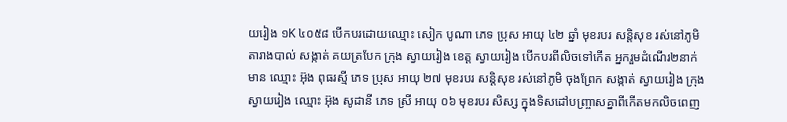យរៀង ១K ៤០៥៨ បើកបរដោយឈ្មោះ សៀក បូណា ភេទ ប្រុស អាយុ ៤២ ឆ្នាំ មុខរបរ សន្តិសុខ រស់នៅភូមិ តារាងបាល់ សង្កាត់ គយត្របែក ក្រុង ស្វាយរៀង ខេត្ត ស្វាយរៀង បើកបរពីលិចទៅកើត អ្នករួមដំណើរ២នាក់មាន ឈ្មោះ អ៊ុង ពុធរស្មី ភេទ ប្រុស អាយុ ២៧ មុខរបរ សន្តិសុខ រស់នៅភូមិ ចុងព្រែក សង្កាត់ ស្វាយរៀង ក្រុង ស្វាយរៀង ឈ្មោះ អ៊ុង សូដានី ភេទ ស្រី អាយុ ០៦ មុខរបរ សិស្ស ក្នុងទិសដៅបញ្ច្រាសគ្នាពីកើតមកលិចពេញ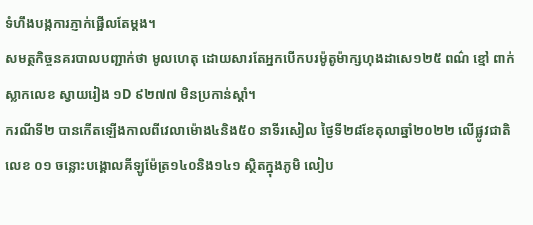ទំហឹងបង្កការភ្ញាក់ផ្អើលតែម្ដង។
សមត្ថកិច្ចនគរបាលបញ្ជាក់ថា មូលហេតុ ដោយសារតែអ្នកបើកបរម៉ូតូម៉ាក្សហុងដាសេ១២៥ ពណ៌ ខ្មៅ ពាក់ស្លាកលេខ ស្វាយរៀង ១D ៩២៧៧ មិនប្រកាន់ស្តាំ។
ករណីទី២ បានកើតឡើងកាលពីវេលាម៉ោង៤និង៥០ នាទីរសៀល ថ្ងៃទី២៨ខែតុលាឆ្នាំ២០២២ លើផ្លូវជាតិលេខ ០១ ចន្លោះបង្គោលគីឡូម៉ែត្រ១៤០និង១៤១ ស្ថិតក្នុងភូមិ លៀប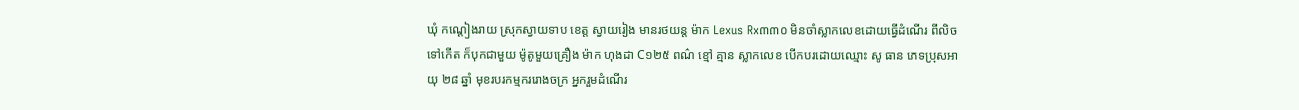ឃុំ កណ្ដៀងរាយ ស្រុកស្វាយទាប ខេត្ត ស្វាយរៀង មានរថយន្ត ម៉ាក Lexus Rx៣៣០ មិនចាំស្លាកលេខដោយធ្វើដំណើរ ពីលិចទៅកើត ក៏បុកជាមួយ ម៉ូតូមួយគ្រឿង ម៉ាក ហុងដា C១២៥ ពណ៌ ខ្មៅ គ្មាន ស្លាកលេខ បើកបរដោយឈ្មោះ សូ ធាន ភេទប្រុសអាយុ ២៨ ឆ្នាំ មុខរបរកម្មកររោងចក្រ អ្នករួមដំណើរ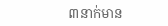៣នាក់មាន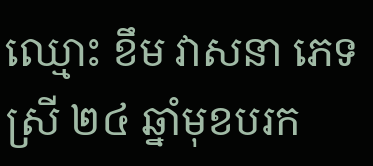ឈ្មោះ ខឹម វាសនា ភេទស្រី ២៤ ឆ្នាំមុខបរក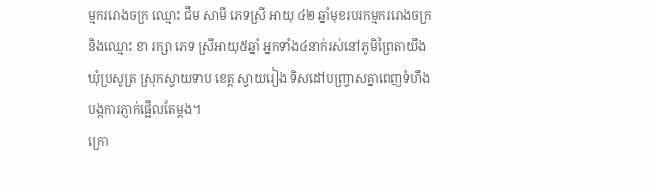ម្មកររោងចក្រ ឈ្មោះ ជឹម សាមី ភេទស្រី អាយុ ៤២ ឆ្នាំមុខរបរកម្មកររោងចក្រ និងឈ្មោះ ខា រក្សា ភេទ ស្រីអាយុ៥ឆ្នាំ អ្នកទាំង៤នាក់រស់នៅភូមិព្រៃតាយឹងឃុំប្រសូត្រ ស្រុកស្វាយទាប ខេត្ត ស្វាយរៀង ទិសដៅបញ្ច្រាសគ្នាពេញទំហឹងបង្កការភ្ញាក់ផ្អើលតែម្ដង។
ក្រោ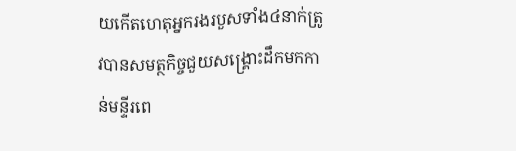យកើតហេតុអ្នករងរបួសទាំង៤នាក់ត្រូវបានសមត្ថកិច្ចជួយសង្គ្រោះដឹកមកកាន់មន្ទីរពេ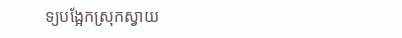ទ្យបង្អែកស្រុកស្វាយ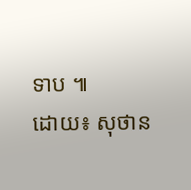ទាប ៕
ដោយ៖ សុថាន